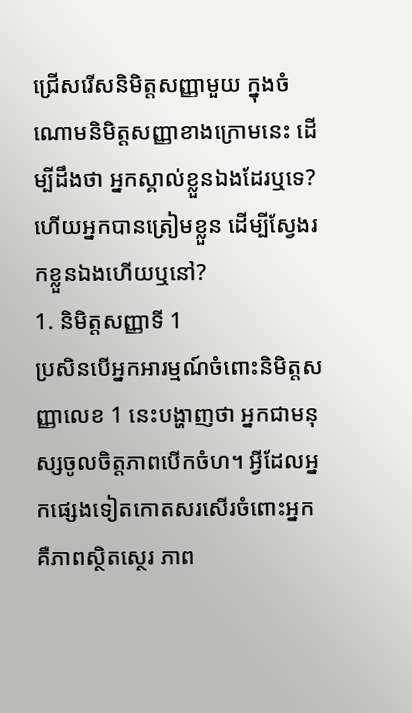ជ្រើសរើសនិមិត្តសញ្ញាមួយ ក្នុងចំណោមនិមិត្តសញ្ញាខាងក្រោមនេះ ដើម្បីដឹងថា អ្នកស្គាល់ខ្លួនឯងដែរឬទេ? ហើយអ្នកបានត្រៀមខ្លួន ដើម្បីស្វែងរកខ្លួនឯងហើយឬនៅ?
1. និមិត្តសញ្ញាទី 1
ប្រសិនបើអ្នកអារម្មណ៍ចំពោះនិមិត្តសញ្ញាលេខ 1 នេះបង្ហាញថា អ្នកជាមនុស្សចូលចិត្តភាពបើកចំហ។ អ្វីដែលអ្នកផ្សេងទៀតកោតសរសើរចំពោះអ្នក គឺភាពស្ថិតស្ថេរ ភាព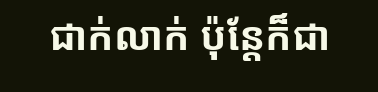ជាក់លាក់ ប៉ុន្តែក៏ជា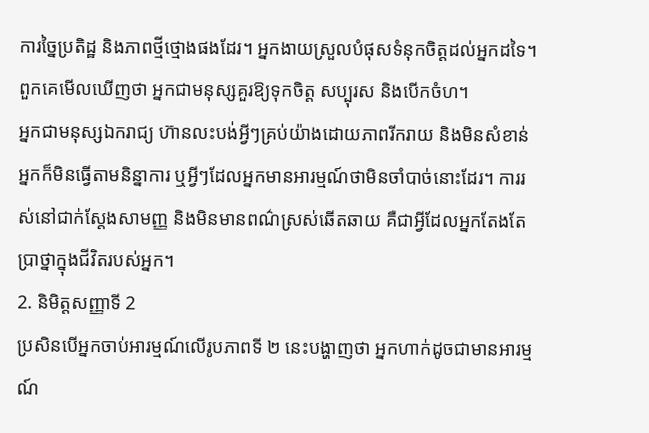ការច្នៃប្រតិដ្ឋ និងភាពថ្មីថ្មោងផងដែរ។ អ្នកងាយស្រួលបំផុសទំនុកចិត្តដល់អ្នកដទៃ។ ពួកគេមើលឃើញថា អ្នកជាមនុស្សគួរឱ្យទុកចិត្ត សប្បុរស និងបើកចំហ។
អ្នកជាមនុស្សឯករាជ្យ ហ៊ានលះបង់អ្វីៗគ្រប់យ៉ាងដោយភាពរីករាយ និងមិនសំខាន់ អ្នកក៏មិនធ្វើតាមនិន្នាការ ឬអ្វីៗដែលអ្នកមានអារម្មណ៍ថាមិនចាំបាច់នោះដែរ។ ការរស់នៅជាក់ស្តែងសាមញ្ញ និងមិនមានពណ៌ស្រស់ឆើតឆាយ គឺជាអ្វីដែលអ្នកតែងតែប្រាថ្នាក្នុងជីវិតរបស់អ្នក។
2. និមិត្តសញ្ញាទី 2
ប្រសិនបើអ្នកចាប់អារម្មណ៍លើរូបភាពទី ២ នេះបង្ហាញថា អ្នកហាក់ដូចជាមានអារម្មណ៍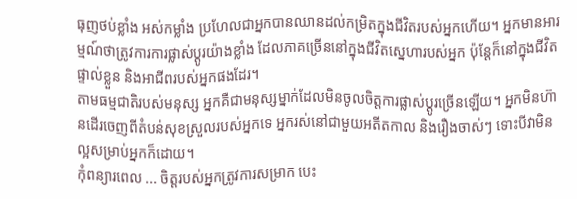ធុញថប់ខ្លាំង អស់កម្លាំង ប្រហែលជាអ្នកបានឈានដល់កម្រិតក្នុងជីវិតរបស់អ្នកហើយ។ អ្នកមានអារម្មណ៍ថាត្រូវការការផ្លាស់ប្តូរយ៉ាងខ្លាំង ដែលភាគច្រើននៅក្នុងជីវិតស្នេហារបស់អ្នក ប៉ុន្តែក៏នៅក្នុងជីវិតផ្ទាល់ខ្លួន និងអាជីពរបស់អ្នកផងដែរ។
តាមធម្មជាតិរបស់មនុស្ស អ្នកគឺជាមនុស្សម្នាក់ដែលមិនចូលចិត្តការផ្លាស់ប្តូរច្រើនឡើយ។ អ្នកមិនហ៊ានដើរចេញពីតំបន់សុខស្រួលរបស់អ្នកទេ អ្នករស់នៅជាមួយអតីតកាល និងរឿងចាស់ៗ ទោះបីវាមិនល្អសម្រាប់អ្នកក៏ដោយ។
កុំពន្យារពេល ... ចិត្តរបស់អ្នកត្រូវការសម្រាក បេះ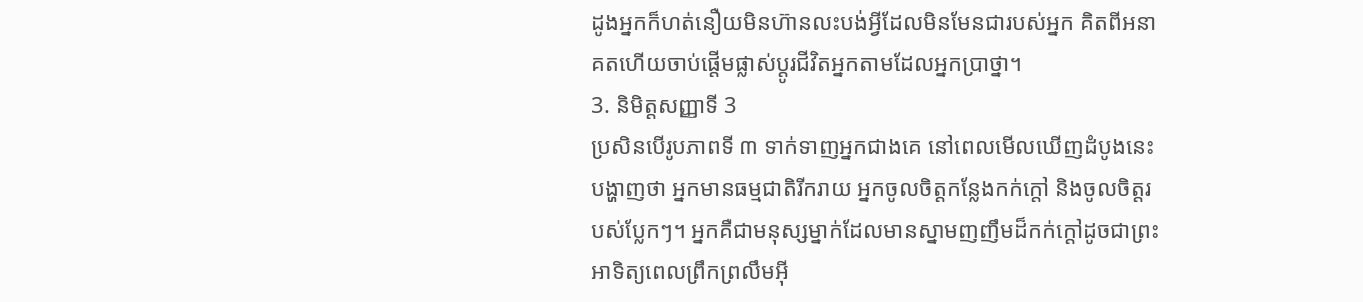ដូងអ្នកក៏ហត់នឿយមិនហ៊ានលះបង់អ្វីដែលមិនមែនជារបស់អ្នក គិតពីអនាគតហើយចាប់ផ្តើមផ្លាស់ប្តូរជីវិតអ្នកតាមដែលអ្នកប្រាថ្នា។
3. និមិត្តសញ្ញាទី 3
ប្រសិនបើរូបភាពទី ៣ ទាក់ទាញអ្នកជាងគេ នៅពេលមើលឃើញដំបូងនេះ បង្ហាញថា អ្នកមានធម្មជាតិរីករាយ អ្នកចូលចិត្តកន្លែងកក់ក្តៅ និងចូលចិត្តរបស់ប្លែកៗ។ អ្នកគឺជាមនុស្សម្នាក់ដែលមានស្នាមញញឹមដ៏កក់ក្តៅដូចជាព្រះអាទិត្យពេលព្រឹកព្រលឹមអ៊ី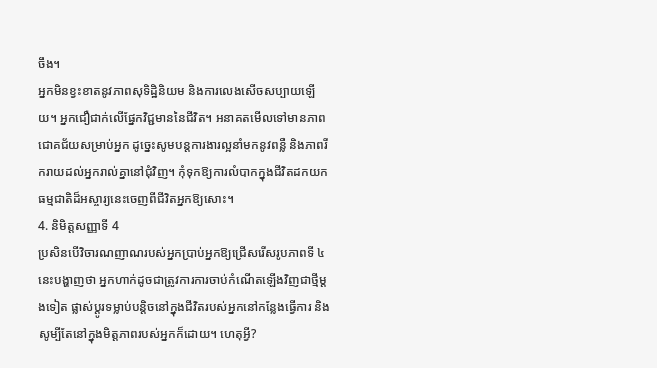ចឹង។
អ្នកមិនខ្វះខាតនូវភាពសុទិដ្ឋិនិយម និងការលេងសើចសប្បាយឡើយ។ អ្នកជឿជាក់លើផ្នែកវិជ្ជមាននៃជីវិត។ អនាគតមើលទៅមានភាពជោគជ័យសម្រាប់អ្នក ដូច្នេះសូមបន្តការងារល្អនាំមកនូវពន្លឺ និងភាពរីករាយដល់អ្នករាល់គ្នានៅជុំវិញ។ កុំទុកឱ្យការលំបាកក្នុងជីវិតដកយកធម្មជាតិដ៏អស្ចារ្យនេះចេញពីជីវិតអ្នកឱ្យសោះ។
4. និមិត្តសញ្ញាទី 4
ប្រសិនបើវិចារណញាណរបស់អ្នកប្រាប់អ្នកឱ្យជ្រើសរើសរូបភាពទី ៤ នេះបង្ហាញថា អ្នកហាក់ដូចជាត្រូវការការចាប់កំណើតឡើងវិញជាថ្មីម្ដងទៀត ផ្លាស់ប្តូរទម្លាប់បន្តិចនៅក្នុងជីវិតរបស់អ្នកនៅកន្លែងធ្វើការ និងសូម្បីតែនៅក្នុងមិត្តភាពរបស់អ្នកក៏ដោយ។ ហេតុអ្វី?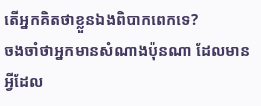តើអ្នកគិតថាខ្លួនឯងពិបាកពេកទេ?
ចងចាំថាអ្នកមានសំណាងប៉ុនណា ដែលមានអ្វីដែល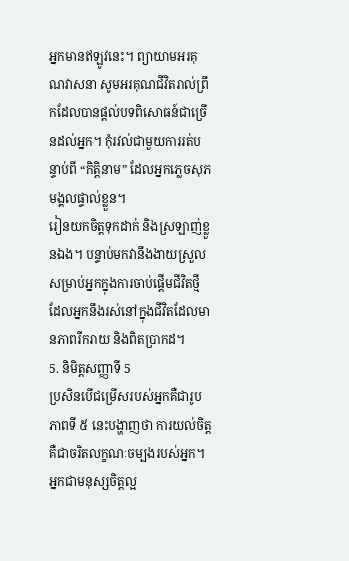អ្នកមានឥឡូវនេះ។ ព្យាយាមអរគុណវាសនា សូមអរគុណជីវិតរាល់ព្រឹកដែលបានផ្តល់បទពិសោធន៍ជាច្រើនដល់អ្នក។ កុំរវល់ជាមួយការរត់បន្ទាប់ពី “កិត្តិនាម” ដែលអ្នកភ្លេចសុភមង្គលផ្ទាល់ខ្លួន។
រៀនយកចិត្តទុកដាក់ និងស្រឡាញ់ខ្លួនឯង។ បន្ទាប់មកវានឹងងាយស្រួលសម្រាប់អ្នកក្នុងការចាប់ផ្តើមជីវិតថ្មី ដែលអ្នកនឹងរស់នៅក្នុងជីវិតដែលមានភាពរីករាយ និងពិតប្រាកដ។
5. និមិត្តសញ្ញាទី 5
ប្រសិនបើជម្រើសរបស់អ្នកគឺជារូបភាពទី ៥ នេះបង្ហាញថា ការយល់ចិត្ត គឺជាចរិតលក្ខណៈចម្បងរបស់អ្នក។ អ្នកជាមនុស្សចិត្តល្អ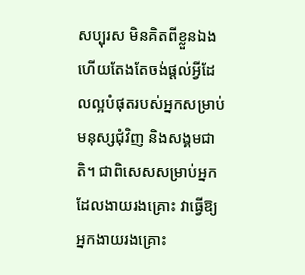សប្បុរស មិនគិតពីខ្លួនឯង ហើយតែងតែចង់ផ្តល់អ្វីដែលល្អបំផុតរបស់អ្នកសម្រាប់មនុស្សជុំវិញ និងសង្គមជាតិ។ ជាពិសេសសម្រាប់អ្នកដែលងាយរងគ្រោះ វាធ្វើឱ្យអ្នកងាយរងគ្រោះ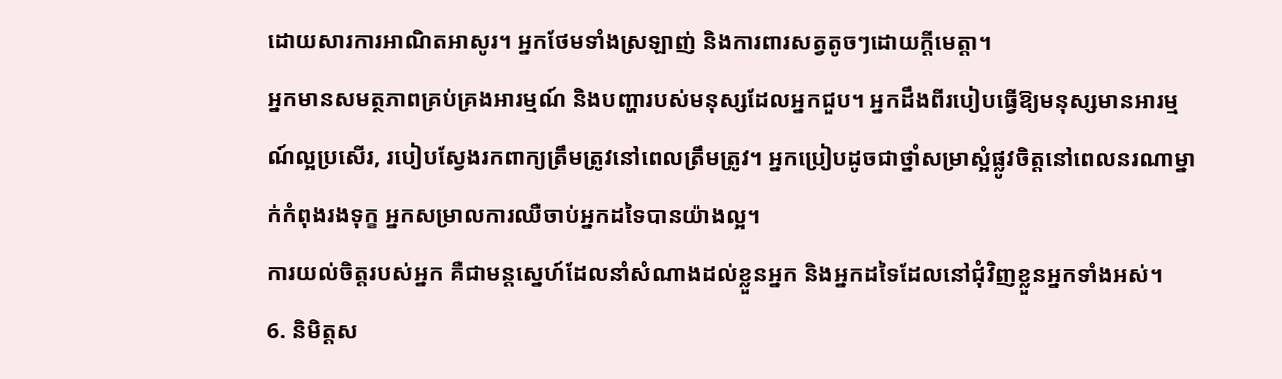ដោយសារការអាណិតអាសូរ។ អ្នកថែមទាំងស្រឡាញ់ និងការពារសត្វតូចៗដោយក្ដីមេត្តា។
អ្នកមានសមត្ថភាពគ្រប់គ្រងអារម្មណ៍ និងបញ្ហារបស់មនុស្សដែលអ្នកជួប។ អ្នកដឹងពីរបៀបធ្វើឱ្យមនុស្សមានអារម្មណ៍ល្អប្រសើរ, របៀបស្វែងរកពាក្យត្រឹមត្រូវនៅពេលត្រឹមត្រូវ។ អ្នកប្រៀបដូចជាថ្នាំសម្រាស្អំផ្លូវចិត្តនៅពេលនរណាម្នាក់កំពុងរងទុក្ខ អ្នកសម្រាលការឈឺចាប់អ្នកដទៃបានយ៉ាងល្អ។
ការយល់ចិត្តរបស់អ្នក គឺជាមន្តស្នេហ៍ដែលនាំសំណាងដល់ខ្លួនអ្នក និងអ្នកដទៃដែលនៅជុំវិញខ្លួនអ្នកទាំងអស់។
6. និមិត្តស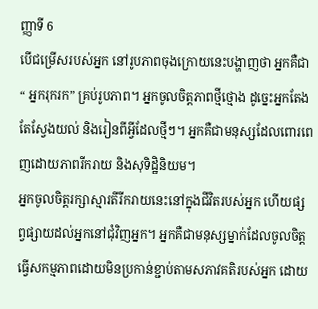ញ្ញាទី 6
បើជម្រើសរបស់អ្នក នៅរូបភាពចុងក្រោយនេះបង្ហាញថា អ្នកគឺជា“ អ្នករុករក” គ្រប់រូបភាព។ អ្នកចូលចិត្តភាពថ្មីថ្មោង ដូច្នេះអ្នកតែងតែស្វែងយល់ និងរៀនពីអ្វីដែលថ្មីៗ។ អ្នកគឺជាមនុស្សដែលពោរពេញដោយភាពរីករាយ និងសុទិដ្ឋិនិយម។
អ្នកចូលចិត្តរក្សាស្មារតីរីករាយនេះនៅក្នុងជីវិតរបស់អ្នក ហើយផ្សព្វផ្សាយដល់អ្នកនៅជុំវិញអ្នក។ អ្នកគឺជាមនុស្សម្នាក់ដែលចូលចិត្តធ្វើសកម្មភាពដោយមិនប្រកាន់ខ្ជាប់តាមសភាវគតិរបស់អ្នក ដោយ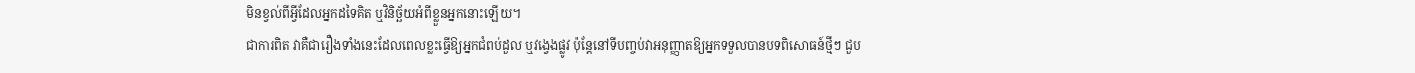មិនខ្វល់ពីអ្វីដែលអ្នកដទៃគិត ឬវិនិច្ឆ័យអំពីខ្លួនអ្នកនោះឡើយ។
ជាការពិត វាគឺជារឿងទាំងនេះដែលពេលខ្លះធ្វើឱ្យអ្នកជំពប់ដួល ឬវង្វេងផ្លូវ ប៉ុន្តែនៅទីបញ្ចប់វាអនុញ្ញាតឱ្យអ្នកទទួលបានបទពិសោធន៍ថ្មីៗ ជួប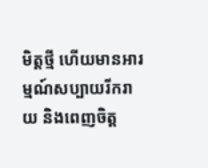មិត្តថ្មី ហើយមានអារម្មណ៍សប្បាយរីករាយ និងពេញចិត្ត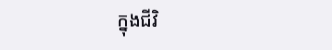ក្នុងជីវិ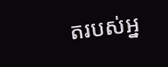តរបស់អ្ន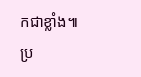កជាខ្លាំង៕
ប្រ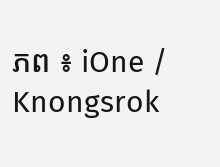ភព ៖ iOne / Knongsrok